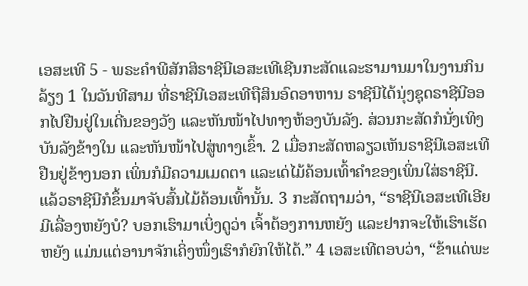ເອສະເທີ 5 - ພຣະຄຳພີສັກສິຣາຊີນີເອສະເທີເຊີນກະສັດແລະຮາມານມາໃນງານກິນລ້ຽງ 1 ໃນວັນທີສາມ ທີ່ຣາຊີນີເອສະເທີຖືສິນອົດອາຫານ ຣາຊີນີໄດ້ນຸ່ງຊຸດຣາຊີນີອອກໄປຢືນຢູ່ໃນເດີ່ນຂອງວັງ ແລະຫັນໜ້າໄປທາງຫ້ອງບັນລັງ. ສ່ວນກະສັດກໍນັ່ງເທິງບັນລັງຂ້າງໃນ ແລະຫັນໜ້າໄປສູ່ທາງເຂົ້າ. 2 ເມື່ອກະສັດຫລຽວເຫັນຣາຊີນີເອສະເທີຢືນຢູ່ຂ້າງນອກ ເພິ່ນກໍມີຄວາມເມດຕາ ແລະເດ່ໄມ້ຄ້ອນເທົ້າຄຳຂອງເພິ່ນໃສ່ຣາຊີນີ. ແລ້ວຣາຊີນີກໍຂຶ້ນມາຈັບສົ້ນໄມ້ຄ້ອນເທົ້ານັ້ນ. 3 ກະສັດຖາມວ່າ, “ຣາຊີນີເອສະເທີເອີຍ ມີເລື່ອງຫຍັງບໍ? ບອກເຮົາມາເບິ່ງດູວ່າ ເຈົ້າຕ້ອງການຫຍັງ ແລະຢາກຈະໃຫ້ເຮົາເຮັດຫຍັງ ແມ່ນແຕ່ອານາຈັກເຄິ່ງໜຶ່ງເຮົາກໍຍົກໃຫ້ໄດ້.” 4 ເອສະເທີຕອບວ່າ, “ຂ້າແດ່ພະ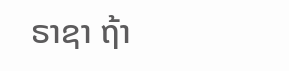ຣາຊາ ຖ້າ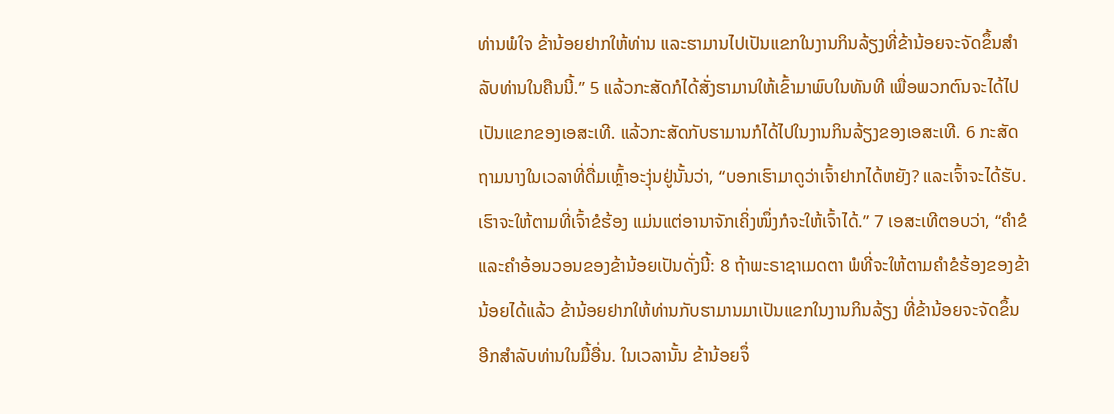ທ່ານພໍໃຈ ຂ້ານ້ອຍຢາກໃຫ້ທ່ານ ແລະຮາມານໄປເປັນແຂກໃນງານກິນລ້ຽງທີ່ຂ້ານ້ອຍຈະຈັດຂຶ້ນສຳລັບທ່ານໃນຄືນນີ້.” 5 ແລ້ວກະສັດກໍໄດ້ສັ່ງຮາມານໃຫ້ເຂົ້າມາພົບໃນທັນທີ ເພື່ອພວກຕົນຈະໄດ້ໄປເປັນແຂກຂອງເອສະເທີ. ແລ້ວກະສັດກັບຮາມານກໍໄດ້ໄປໃນງານກິນລ້ຽງຂອງເອສະເທີ. 6 ກະສັດຖາມນາງໃນເວລາທີ່ດື່ມເຫຼົ້າອະງຸ່ນຢູ່ນັ້ນວ່າ, “ບອກເຮົາມາດູວ່າເຈົ້າຢາກໄດ້ຫຍັງ? ແລະເຈົ້າຈະໄດ້ຮັບ. ເຮົາຈະໃຫ້ຕາມທີ່ເຈົ້າຂໍຮ້ອງ ແມ່ນແຕ່ອານາຈັກເຄິ່ງໜຶ່ງກໍຈະໃຫ້ເຈົ້າໄດ້.” 7 ເອສະເທີຕອບວ່າ, “ຄຳຂໍແລະຄຳອ້ອນວອນຂອງຂ້ານ້ອຍເປັນດັ່ງນີ້: 8 ຖ້າພະຣາຊາເມດຕາ ພໍທີ່ຈະໃຫ້ຕາມຄຳຂໍຮ້ອງຂອງຂ້ານ້ອຍໄດ້ແລ້ວ ຂ້ານ້ອຍຢາກໃຫ້ທ່ານກັບຮາມານມາເປັນແຂກໃນງານກິນລ້ຽງ ທີ່ຂ້ານ້ອຍຈະຈັດຂຶ້ນອີກສຳລັບທ່ານໃນມື້ອື່ນ. ໃນເວລານັ້ນ ຂ້ານ້ອຍຈຶ່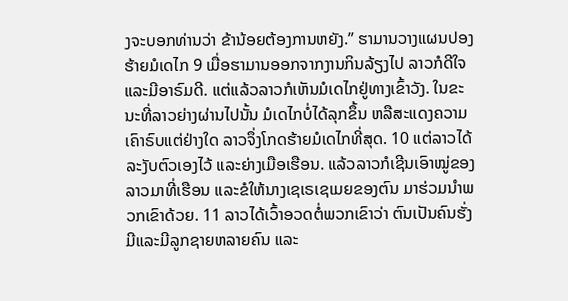ງຈະບອກທ່ານວ່າ ຂ້ານ້ອຍຕ້ອງການຫຍັງ.” ຮາມານວາງແຜນປອງຮ້າຍມໍເດໄກ 9 ເມື່ອຮາມານອອກຈາກງານກິນລ້ຽງໄປ ລາວກໍດີໃຈ ແລະມີອາຣົມດີ. ແຕ່ແລ້ວລາວກໍເຫັນມໍເດໄກຢູ່ທາງເຂົ້າວັງ. ໃນຂະນະທີ່ລາວຍ່າງຜ່ານໄປນັ້ນ ມໍເດໄກບໍ່ໄດ້ລຸກຂຶ້ນ ຫລືສະແດງຄວາມເຄົາຣົບແຕ່ຢ່າງໃດ ລາວຈຶ່ງໂກດຮ້າຍມໍເດໄກທີ່ສຸດ. 10 ແຕ່ລາວໄດ້ລະງັບຕົວເອງໄວ້ ແລະຍ່າງເມືອເຮືອນ. ແລ້ວລາວກໍເຊີນເອົາໝູ່ຂອງລາວມາທີ່ເຮືອນ ແລະຂໍໃຫ້ນາງເຊເຣເຊເມຍຂອງຕົນ ມາຮ່ວມນຳພວກເຂົາດ້ວຍ. 11 ລາວໄດ້ເວົ້າອວດຕໍ່ພວກເຂົາວ່າ ຕົນເປັນຄົນຮັ່ງມີແລະມີລູກຊາຍຫລາຍຄົນ ແລະ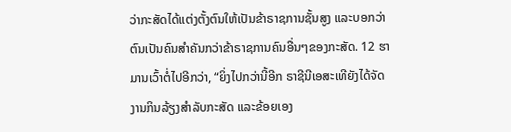ວ່າກະສັດໄດ້ແຕ່ງຕັ້ງຕົນໃຫ້ເປັນຂ້າຣາຊການຊັ້ນສູງ ແລະບອກວ່າຕົນເປັນຄົນສຳຄັນກວ່າຂ້າຣາຊການຄົນອື່ນໆຂອງກະສັດ. 12 ຮາມານເວົ້າຕໍ່ໄປອີກວ່າ, “ຍິ່ງໄປກວ່ານີ້ອີກ ຣາຊີນີເອສະເທີຍັງໄດ້ຈັດງານກິນລ້ຽງສຳລັບກະສັດ ແລະຂ້ອຍເອງ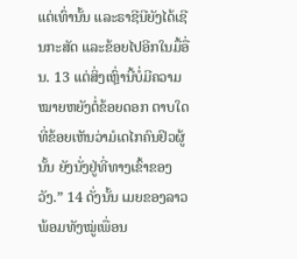ແຕ່ເທົ່ານັ້ນ ແລະຣາຊີນີຍັງໄດ້ເຊີນກະສັດ ແລະຂ້ອຍໄປອີກໃນມື້ອື່ນ. 13 ແຕ່ສິ່ງເຫຼົ່ານີ້ບໍ່ມີຄວາມໝາຍຫຍັງຕໍ່ຂ້ອຍດອກ ຕາບໃດທີ່ຂ້ອຍເຫັນວ່າມໍເດໄກຄົນຢິວຜູ້ນັ້ນ ຍັງນັ່ງຢູ່ທີ່ທາງເຂົ້າຂອງວັງ.” 14 ດັ່ງນັ້ນ ເມຍຂອງລາວພ້ອມທັງໝູ່ເພື່ອນ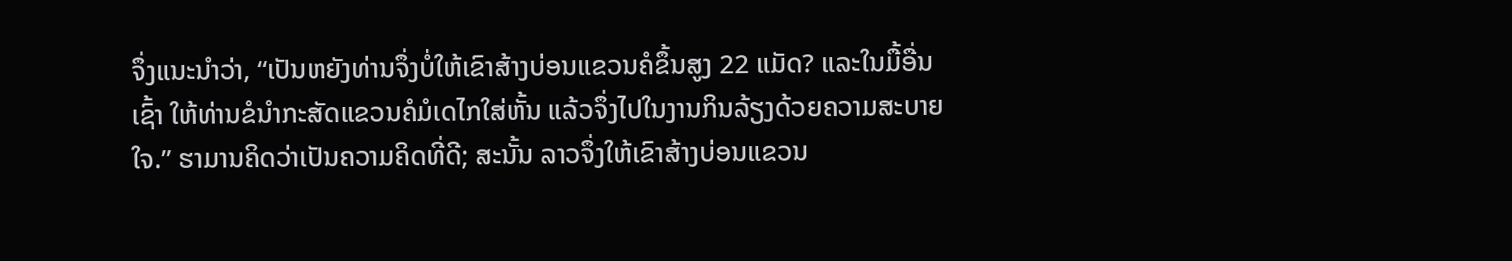ຈຶ່ງແນະນຳວ່າ, “ເປັນຫຍັງທ່ານຈຶ່ງບໍ່ໃຫ້ເຂົາສ້າງບ່ອນແຂວນຄໍຂຶ້ນສູງ 22 ແມັດ? ແລະໃນມື້ອື່ນເຊົ້າ ໃຫ້ທ່ານຂໍນຳກະສັດແຂວນຄໍມໍເດໄກໃສ່ຫັ້ນ ແລ້ວຈຶ່ງໄປໃນງານກິນລ້ຽງດ້ວຍຄວາມສະບາຍໃຈ.” ຮາມານຄິດວ່າເປັນຄວາມຄິດທີ່ດີ; ສະນັ້ນ ລາວຈຶ່ງໃຫ້ເຂົາສ້າງບ່ອນແຂວນ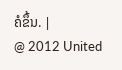ຄໍຂຶ້ນ. |
@ 2012 United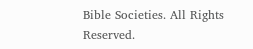Bible Societies. All Rights Reserved.